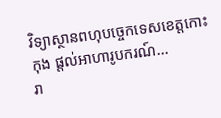វិទ្យាស្ថានពហុបច្ចេកទេសខេត្តកោះកុង ផ្ដល់អាហារូបករណ៍...
រា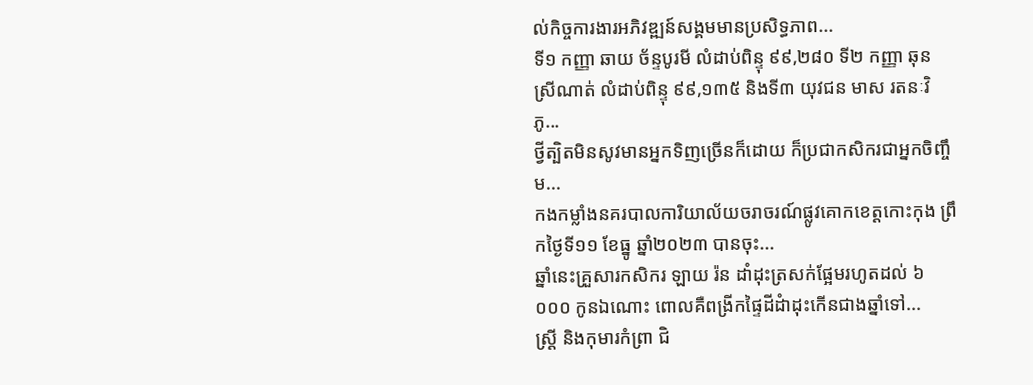ល់កិច្ចការងារអភិវឌ្ឍន៍សង្គមមានប្រសិទ្ធភាព...
ទី១ កញ្ញា ឆាយ ច័ន្ទបូរមី លំដាប់ពិន្ទុ ៩៩,២៨០ ទី២ កញ្ញា ឆុន ស្រីណាត់ លំដាប់ពិន្ទុ ៩៩,១៣៥ និងទី៣ យុវជន មាស រតនៈវិភូ...
ថ្វីត្បិតមិនសូវមានអ្នកទិញច្រើនក៏ដោយ ក៏ប្រជាកសិករជាអ្នកចិញ្ចឹម...
កងកម្លាំងនគរបាលការិយាល័យចរាចរណ៍ផ្លូវគោកខេត្តកោះកុង ព្រឹកថ្ងៃទី១១ ខែធ្នូ ឆ្នាំ២០២៣ បានចុះ...
ឆ្នាំនេះគ្រួសារកសិករ ឡាយ រ៉ន ដាំដុះត្រសក់ផ្អែមរហូតដល់ ៦ ០០០ កូនឯណោះ ពោលគឺពង្រីកផ្ទៃដីដំាដុះកើនជាងឆ្នាំទៅ...
ស្ត្រី និងកុមារកំព្រា ជិ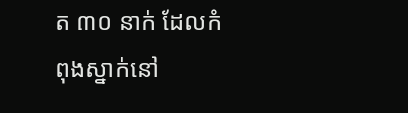ត ៣០ នាក់ ដែលកំពុងស្នាក់នៅ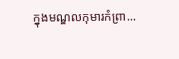ក្នុងមណ្ឌលកុមារកំព្រា...